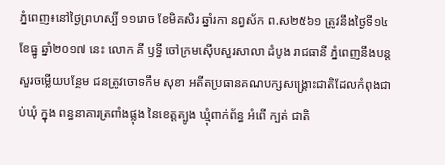ភ្នំពេញ៖នៅថ្ងៃព្រហស្បិ៍ ១១រោច ខែមិគសិរ ឆ្នាំរកា នព្វស័ក ព.ស២៥៦១ ត្រូវនឹងថ្ងៃទី១៤ ខែធ្នូ ឆ្នាំ២០១៧ នេះ លោក គី ឫទ្ធី ចៅក្រមស៊ើបសួរសាលា ដំបូង រាជធានី ភ្នំពេញនឹងបន្តសួរចម្លើយបន្ថែម ជនត្រូវចោទកឹម សុខា អតីតប្រធានគណបក្សសង្គ្រោះជាតិដែលកំពុងជាប់ឃុំ ក្នុង ពន្ធនាគារត្រពាំងផ្លុង នៃខេត្តត្បូង ឃ្មុំពាក់ព័ន្ធ អំពើ ក្បត់ ជាតិ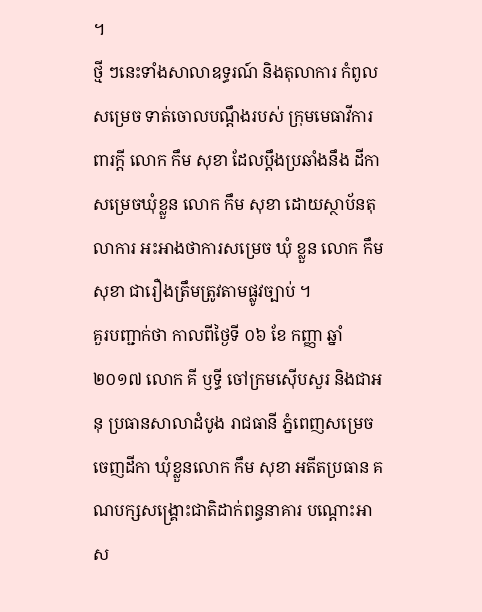។
ថ្មី ៗនេះទាំងសាលាឧទ្ធរណ៍ និងតុលាការ កំពូលសម្រេច ទាត់ចោលបណ្តឹងរបស់ ក្រុមមេធាវីការពារក្ដី លោក កឹម សុខា ដែលប្តឹងប្រឆាំងនឹង ដីកាសម្រេចឃុំខ្លួន លោក កឹម សុខា ដោយស្ថាប័នតុលាការ អះអាងថាការសម្រេច ឃុំ ខ្លួន លោក កឹម សុខា ជារឿងត្រឹមត្រូវតាមផ្លូវច្បាប់ ។
គួរបញ្ជាក់ថា កាលពីថ្ងៃទី ០៦ ខែ កញ្ញា ឆ្នាំ២០១៧ លោក គី ឫទ្ធី ចៅក្រមស៊ើបសួរ និងជាអនុ ប្រធានសាលាដំបូង រាជធានី ភ្នំពេញសម្រេចចេញដីកា ឃុំខ្លួនលោក កឹម សុខា អតីតប្រធាន គណបក្សសង្គ្រោះជាតិដាក់ពន្ធនាគារ បណ្តោះអាស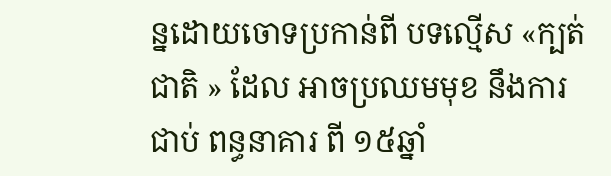ន្នដោយចោទប្រកាន់ពី បទល្មើស «ក្បត់ ជាតិ » ដែល អាចប្រឈមមុខ នឹងការជាប់ ពន្ធនាគារ ពី ១៥ឆ្នាំ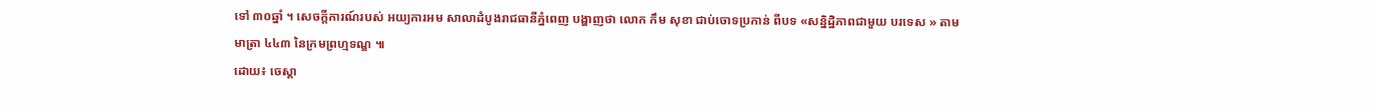ទៅ ៣០ឆ្នាំ ។ សេចក្តីការណ៍របស់ អយ្យការអម សាលាដំបូងរាជធានីភ្នំពេញ បង្ហាញថា លោក កឹម សុខា ជាប់ចោទប្រកាន់ ពីបទ «សន្និដ្ឋិភាពជាមួយ បរទេស » តាម មាត្រា ៤៤៣ នៃក្រមព្រហ្មទណ្ឌ ៕
ដោយ៖ ចេស្តា